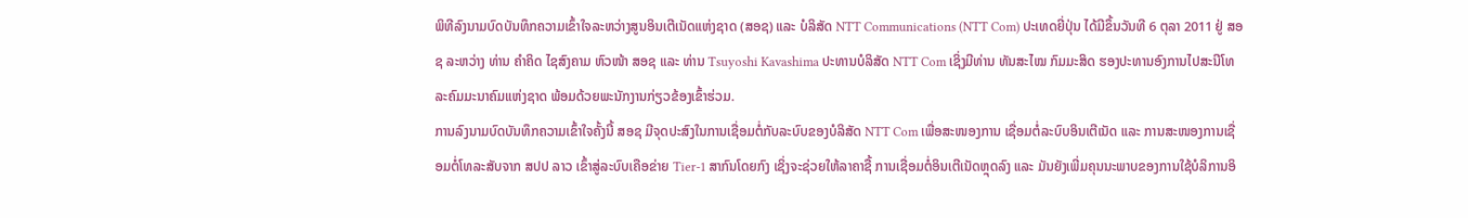ພິທີລົງນາມບົດບັນທຶກຄວາມເຂົ້າໃຈລະຫວ່າງສູນອິນເຕີເນັດແຫ່ງຊາດ (ສອຊ) ແລະ ບໍລິສັດ NTT Communications (NTT Com) ປະເທດຍີ່ປຸ່ນ ໄດ້ມີຂຶ້ນວັນທີ 6 ຕຸລາ 2011 ຢູ່ ສອຊ ລະຫວ່າງ ທ່ານ ຄຳຄິດ ໄຊສົງຄາມ ຫົວໜ້າ ສອຊ ແລະ ທ່ານ Tsuyoshi Kavashima ປະທານບໍລິສັດ NTT Com ເຊິ່ງມີທ່ານ ທັນສະໄໝ ກົມມະສິດ ຮອງປະທານອົງການໄປສະນີໂທລະຄົມມະນາຄົມແຫ່ງຊາດ ພ້ອມດ້ວຍພະນັກງານກ່ຽວຂ້ອງເຂົ້າຮ່ວມ.
ການລົງນາມບົດບັນທຶກຄວາມເຂົ້າໃຈຄັ້ງນີ້ ສອຊ ມີຈຸດປະສົງໃນການເຊື່ອມຕໍ່ກັບລະບົບຂອງບໍລິສັດ NTT Com ເພື່ອສະໜອງການ ເຊື່ອມຕໍ່ລະບົບອິນເຕີເນັດ ແລະ ການສະໜອງການເຊື່ອມຕໍ່ໂທລະສັບຈາກ ສປປ ລາວ ເຂົ້າສູ່ລະບົບເຄືອຂ່າຍ Tier-1 ສາກົນໂດຍກົງ ເຊິ່ງຈະຊ່ວຍໃຫ້ລາຄາຊື້ ການເຊື່ອມຕໍ່ອິນເຕີເນັດຫຼຸດລົງ ແລະ ມັນຍັງເພີ່ມຄຸນນະພາບຂອງການໃຊ້ບໍລິການອິ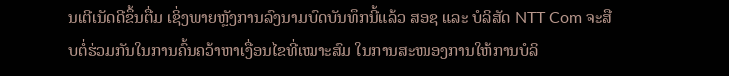ນເຕີເນັດດີຂຶ້ນຕື່ມ ເຊິ່ງພາຍຫຼັງການລົງນາມບົດບັນທຶກນີ້ແລ້ວ ສອຊ ແລະ ບໍລິສັດ NTT Com ຈະສືບຕໍ່ຮ່ວມກັນໃນການຄົ້ນຄວ້າຫາເງື່ອນໄຂທີ່ເໝາະສົມ ໃນການສະໜອງການໃຫ້ການບໍລິ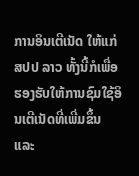ການອິນເຕີເນັດ ໃຫ້ແກ່ ສປປ ລາວ ທັ້ງນີ້ກໍເພື່ອຮອງຮັບໃຫ້ການຊົມໃຊ້ອິນເຕີເນັດທີ່ເພີ່ມຂຶ້ນ ແລະ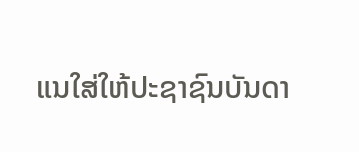ແນໃສ່ໃຫ້ປະຊາຊົນບັນດາ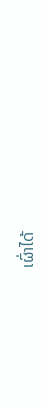ເຜົ່າໄດ້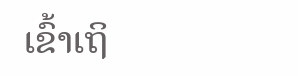ເຂົ້າເຖິ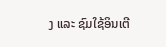ງ ແລະ ຊົມໃຊ້ອິນເຕີ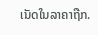ເນັດໃນລາຄາຖືກ.